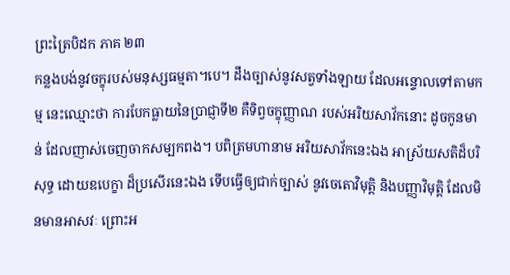ព្រះត្រៃបិដក ភាគ ២៣
កន្លងបង់នូវចក្ខុរបស់មនុស្សធម្មតា។បេ។ ដឹងច្បាស់នូវសត្វទាំងឡាយ ដែលអន្ទោលទៅតាមកម្ម នេះឈ្មោះថា ការបែកធ្លាយនៃប្រាជ្ញាទី២ គឺទិព្វចក្ខុញ្ញាណ របស់អរិយសាវ័កនោះ ដូចកូនមាន់ ដែលញាស់ចេញចាកសម្បកពង។ បពិត្រមហានាម អរិយសាវ័កនេះឯង អាស្រ័យសតិដ៏បរិសុទ្ធ ដោយឧបេក្ខា ដ៏ប្រសើរនេះឯង ទើបធ្វើឲ្យជាក់ច្បាស់ នូវចេតោវិមុត្តិ និងបញ្ញាវិមុត្តិ ដែលមិនមានអាសវៈ ព្រោះអ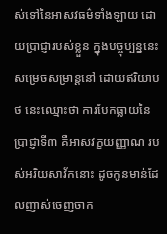ស់ទៅនៃអាសវធម៌ទាំងឡាយ ដោយប្រាជ្ញារបស់ខ្លួន ក្នុងបច្ចុប្បន្ននេះ សម្រេចសម្រាន្តនៅ ដោយឥរិយាបថ នេះឈ្មោះថា ការបែកធ្លាយនៃប្រាជ្ញាទី៣ គឺអាសវក្ខយញ្ញាណ របស់អរិយសាវ័កនោះ ដូចកូនមាន់ដែលញាស់ចេញចាក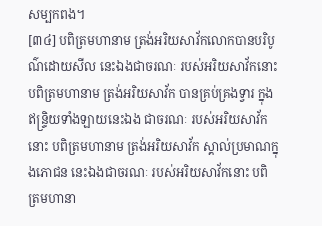សម្បកពង។
[៣៤] បពិត្រមហានាម ត្រង់អរិយសាវ័កលោកបានបរិបូណ៌ដោយសីល នេះឯងជាចរណៈ របស់អរិយសាវ័កនោះ បពិត្រមហានាម ត្រង់អរិយសាវ័ក បានគ្រប់គ្រងទ្វារ ក្នុងឥន្ទ្រិយទាំងឡាយនេះឯង ជាចរណៈ របស់អរិយសាវ័កនោះ បពិត្រមហានាម ត្រង់អរិយសាវ័ក ស្គាល់ប្រមាណក្នុងភោជន នេះឯងជាចរណៈ របស់អរិយសាវ័កនោះ បពិត្រមហានា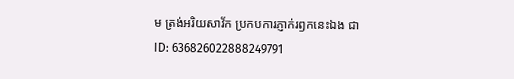ម ត្រង់អរិយសាវ័ក ប្រកបការភ្ញាក់រឭកនេះឯង ជា
ID: 636826022888249791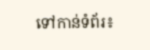ទៅកាន់ទំព័រ៖